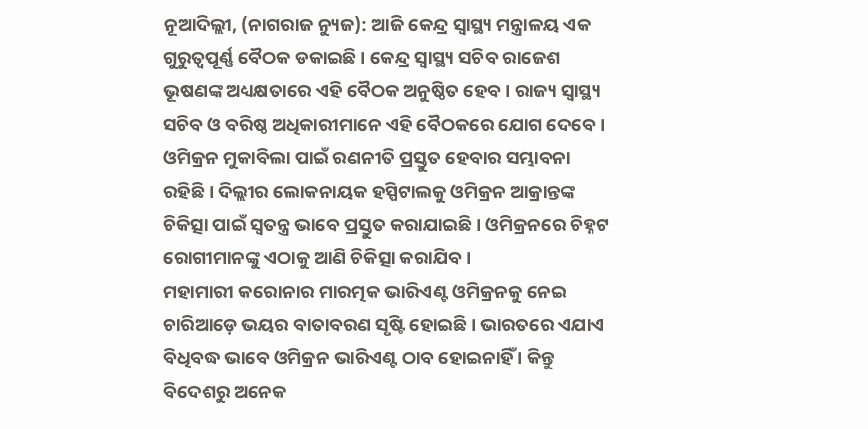ନୂଆଦିଲ୍ଲୀ, (ନାଗରାଜ ନ୍ୟୁଜ): ଆଜି କେନ୍ଦ୍ର ସ୍ୱାସ୍ଥ୍ୟ ମନ୍ତ୍ରାଳୟ ଏକ ଗୁରୁତ୍ୱପୂର୍ଣ୍ଣ ବୈଠକ ଡକାଇଛି । କେନ୍ଦ୍ର ସ୍ୱାସ୍ଥ୍ୟ ସଚିବ ରାଜେଶ ଭୂଷଣଙ୍କ ଅଧ୍ୟକ୍ଷତାରେ ଏହି ବୈଠକ ଅନୁଷ୍ଠିତ ହେବ । ରାଜ୍ୟ ସ୍ୱାସ୍ଥ୍ୟ ସଚିବ ଓ ବରିଷ୍ଠ ଅଧିକାରୀମାନେ ଏହି ବୈଠକରେ ଯୋଗ ଦେବେ । ଓମିକ୍ରନ ମୁକାବିଲା ପାଇଁ ରଣନୀତି ପ୍ରସ୍ତୁତ ହେବାର ସମ୍ଭାବନା ରହିଛି । ଦିଲ୍ଲୀର ଲୋକନାୟକ ହସ୍ପିଟାଲକୁ ଓମିକ୍ରନ ଆକ୍ରାନ୍ତଙ୍କ ଚିକିତ୍ସା ପାଇଁ ସ୍ୱତନ୍ତ୍ର ଭାବେ ପ୍ରସ୍ତୁତ କରାଯାଇଛି । ଓମିକ୍ରନରେ ଚିହ୍ନଟ ରୋଗୀମାନଙ୍କୁ ଏଠାକୁ ଆଣି ଚିକିତ୍ସା କରାଯିବ ।
ମହାମାରୀ କରୋନାର ମାରତ୍ମକ ଭାରିଏଣ୍ଟ ଓମିକ୍ରନକୁ ନେଇ ଚାରିଆଡ଼େ ଭୟର ବାତାବରଣ ସୃଷ୍ଟି ହୋଇଛି । ଭାରତରେ ଏଯାଏ ବିଧିବଦ୍ଧ ଭାବେ ଓମିକ୍ରନ ଭାରିଏଣ୍ଟ ଠାବ ହୋଇନାହିଁ । କିନ୍ତୁ ବିଦେଶରୁ ଅନେକ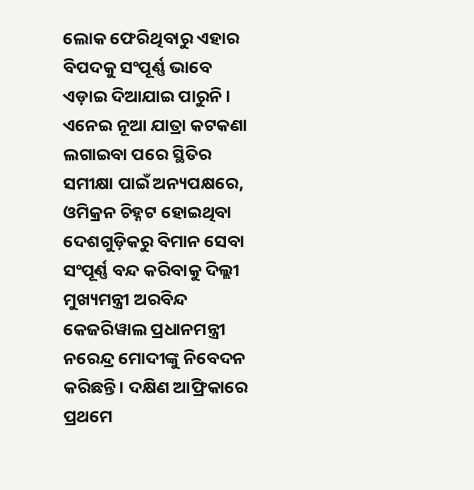ଲୋକ ଫେରିଥିବାରୁ ଏହାର ବିପଦକୁ ସଂପୂର୍ଣ୍ଣ ଭାବେ ଏଡ଼ାଇ ଦିଆଯାଇ ପାରୁନି । ଏନେଇ ନୂଆ ଯାତ୍ରା କଟକଣା ଲଗାଇବା ପରେ ସ୍ଥିତିର ସମୀକ୍ଷା ପାଇଁ ଅନ୍ୟପକ୍ଷରେ, ଓମିକ୍ରନ ଚିହ୍ନଟ ହୋଇଥିବା ଦେଶଗୁଡ଼ିକରୁ ବିମାନ ସେବା ସଂପୂର୍ଣ୍ଣ ବନ୍ଦ କରିବାକୁ ଦିଲ୍ଲୀ ମୁଖ୍ୟମନ୍ତ୍ରୀ ଅରବିନ୍ଦ କେଜରିୱାଲ ପ୍ରଧାନମନ୍ତ୍ରୀ ନରେନ୍ଦ୍ର ମୋଦୀଙ୍କୁ ନିବେଦନ କରିଛନ୍ତି । ଦକ୍ଷିଣ ଆଫ୍ରିକାରେ ପ୍ରଥମେ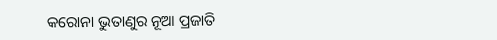କରୋନା ଭୁତାଣୁର ନୂଆ ପ୍ରଜାତି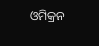ଓମିକ୍ରନ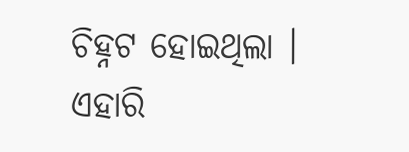ଚିହ୍ନଟ ହୋଇଥିଲା । ଏହାରି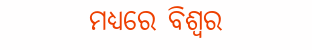ମଧ୍ୟରେ ବିଶ୍ୱର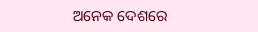ଅନେକ ଦେଶରେ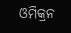ଓମିକ୍ରନ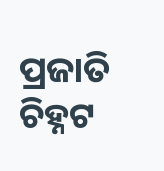ପ୍ରଜାତି ଚିହ୍ନଟ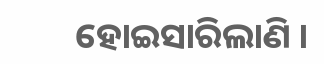ହୋଇସାରିଲାଣି ।